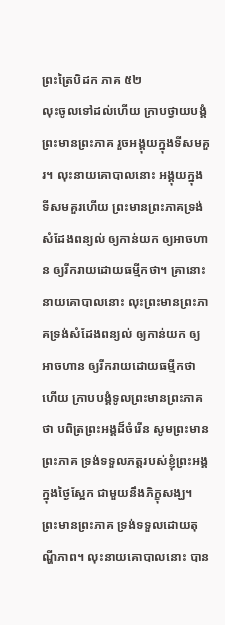ព្រះត្រៃបិដក ភាគ ៥២
លុះចូលទៅដល់ហើយ ក្រាបថ្វាយបង្គំព្រះមានព្រះភាគ រួចអង្គុយក្នុងទីសមគួរ។ លុះនាយគោបាលនោះ អង្គុយក្នុងទីសមគួរហើយ ព្រះមានព្រះភាគទ្រង់សំដែងពន្យល់ ឲ្យកាន់យក ឲ្យអាចហាន ឲ្យរីករាយដោយធម្មីកថា។ គ្រានោះ នាយគោបាលនោះ លុះព្រះមានព្រះភាគទ្រង់សំដែងពន្យល់ ឲ្យកាន់យក ឲ្យអាចហាន ឲ្យរីករាយដោយធម្មីកថាហើយ ក្រាបបង្គំទូលព្រះមានព្រះភាគថា បពិត្រព្រះអង្គដ៏ចំរើន សូមព្រះមានព្រះភាគ ទ្រង់ទទួលភត្តរបស់ខ្ញុំព្រះអង្គ ក្នុងថ្ងៃស្អែក ជាមួយនឹងភិក្ខុសង្ឃ។ ព្រះមានព្រះភាគ ទ្រង់ទទួលដោយតុណ្ហីភាព។ លុះនាយគោបាលនោះ បាន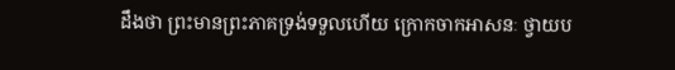ដឹងថា ព្រះមានព្រះភាគទ្រង់ទទួលហើយ ក្រោកចាកអាសនៈ ថ្វាយប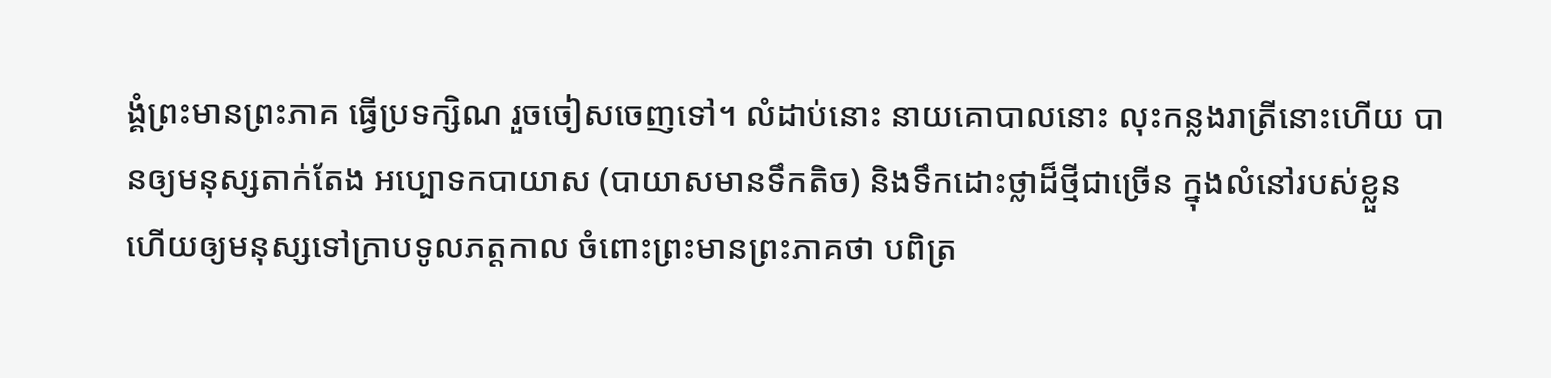ង្គំព្រះមានព្រះភាគ ធ្វើប្រទក្សិណ រួចចៀសចេញទៅ។ លំដាប់នោះ នាយគោបាលនោះ លុះកន្លងរាត្រីនោះហើយ បានឲ្យមនុស្សតាក់តែង អប្បោទកបាយាស (បាយាសមានទឹកតិច) និងទឹកដោះថ្លាដ៏ថ្មីជាច្រើន ក្នុងលំនៅរបស់ខ្លួន ហើយឲ្យមនុស្សទៅក្រាបទូលភត្តកាល ចំពោះព្រះមានព្រះភាគថា បពិត្រ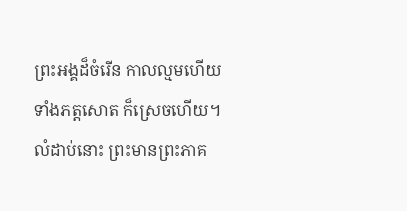ព្រះអង្គដ៏ចំរើន កាលល្មមហើយ ទាំងភត្តសោត ក៏ស្រេចហើយ។ លំដាប់នោះ ព្រះមានព្រះភាគ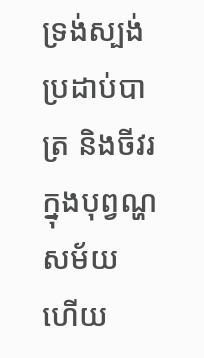ទ្រង់ស្បង់ ប្រដាប់បាត្រ និងចីវរ ក្នុងបុព្វណ្ហសម័យ ហើយ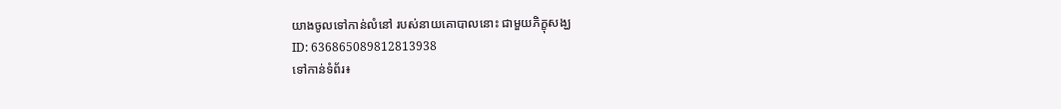យាងចូលទៅកាន់លំនៅ របស់នាយគោបាលនោះ ជាមួយភិក្ខុសង្ឃ
ID: 636865089812813938
ទៅកាន់ទំព័រ៖